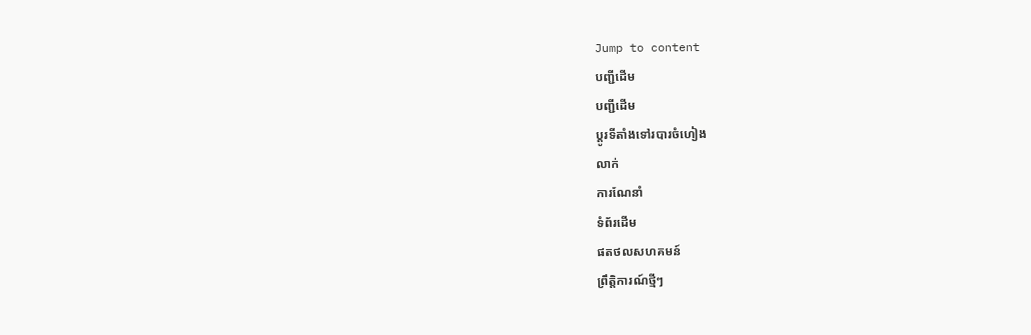Jump to content
បញ្ជីដើម
បញ្ជីដើម
ប្ដូរទីតាំងទៅរបារចំហៀង
លាក់
ការណែនាំ
ទំព័រដើម
ផតថលសហគមន៍
ព្រឹត្តិការណ៍ថ្មីៗ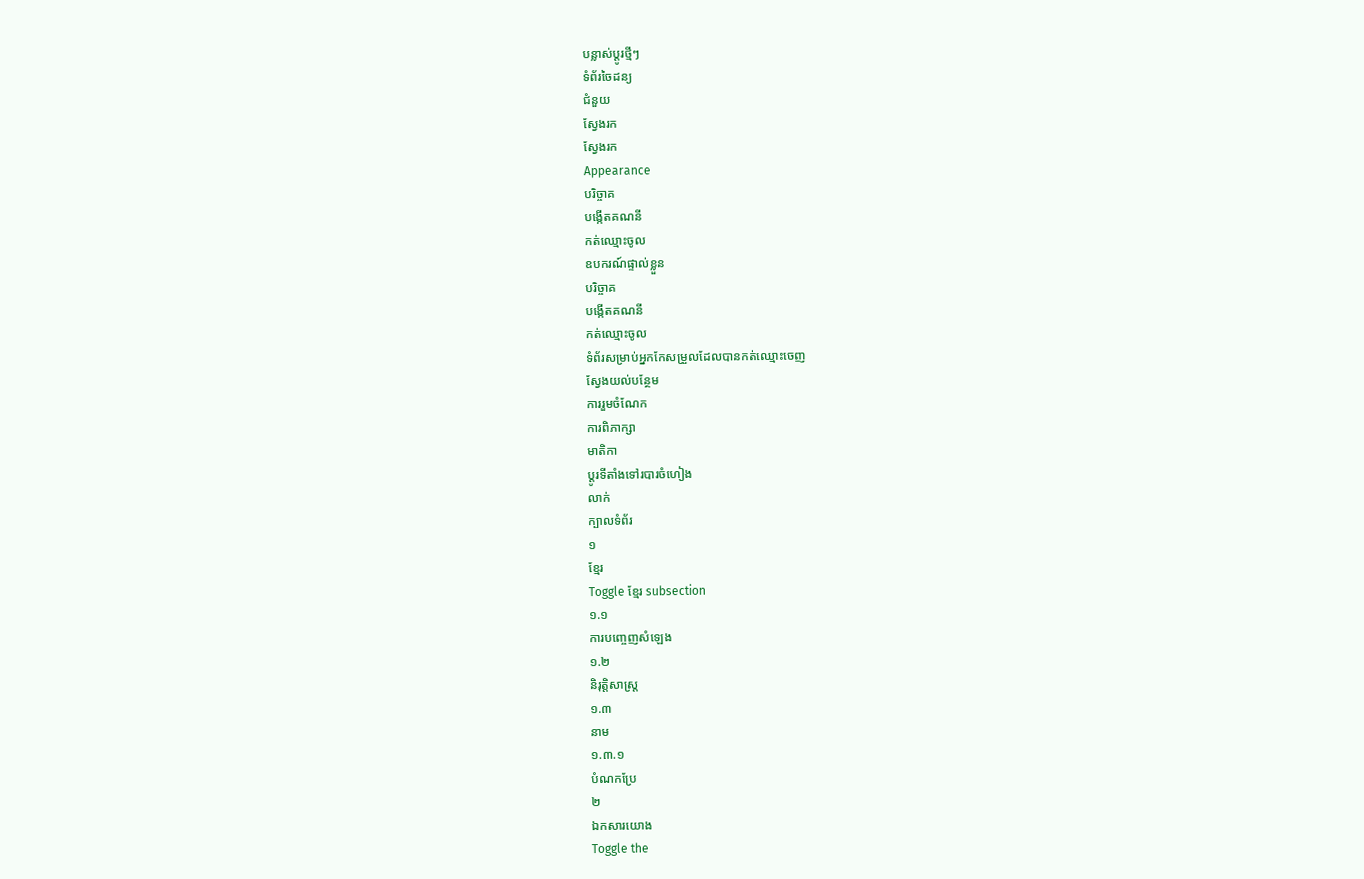បន្លាស់ប្ដូរថ្មីៗ
ទំព័រចៃដន្យ
ជំនួយ
ស្វែងរក
ស្វែងរក
Appearance
បរិច្ចាគ
បង្កើតគណនី
កត់ឈ្មោះចូល
ឧបករណ៍ផ្ទាល់ខ្លួន
បរិច្ចាគ
បង្កើតគណនី
កត់ឈ្មោះចូល
ទំព័រសម្រាប់អ្នកកែសម្រួលដែលបានកត់ឈ្មោះចេញ
ស្វែងយល់បន្ថែម
ការរួមចំណែក
ការពិភាក្សា
មាតិកា
ប្ដូរទីតាំងទៅរបារចំហៀង
លាក់
ក្បាលទំព័រ
១
ខ្មែរ
Toggle ខ្មែរ subsection
១.១
ការបញ្ចេញសំឡេង
១.២
និរុត្តិសាស្ត្រ
១.៣
នាម
១.៣.១
បំណកប្រែ
២
ឯកសារយោង
Toggle the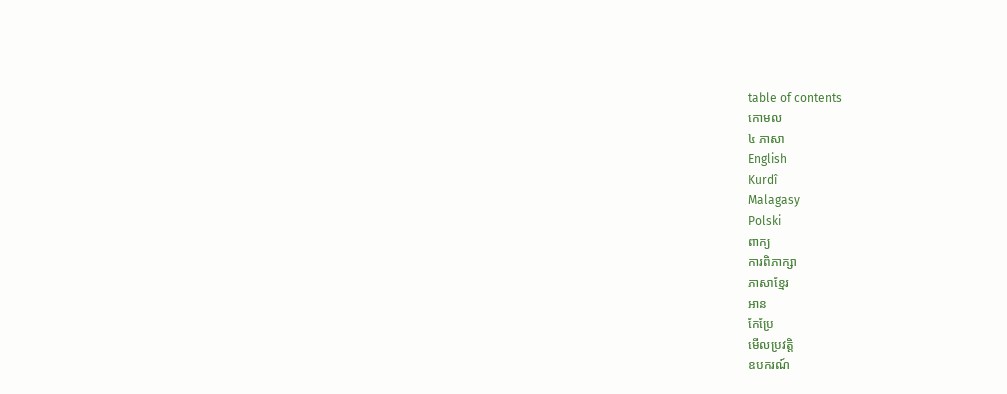table of contents
កោមល
៤ ភាសា
English
Kurdî
Malagasy
Polski
ពាក្យ
ការពិភាក្សា
ភាសាខ្មែរ
អាន
កែប្រែ
មើលប្រវត្តិ
ឧបករណ៍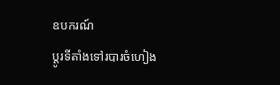ឧបករណ៍
ប្ដូរទីតាំងទៅរបារចំហៀង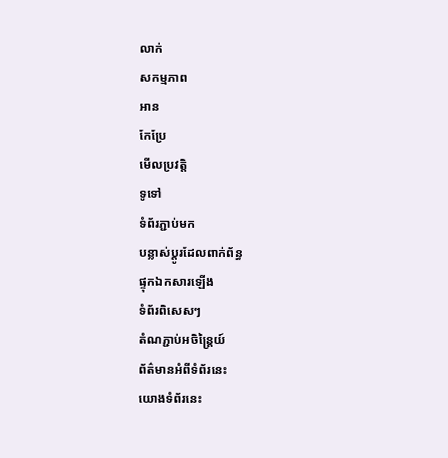លាក់
សកម្មភាព
អាន
កែប្រែ
មើលប្រវត្តិ
ទូទៅ
ទំព័រភ្ជាប់មក
បន្លាស់ប្ដូរដែលពាក់ព័ន្ធ
ផ្ទុកឯកសារឡើង
ទំព័រពិសេសៗ
តំណភ្ជាប់អចិន្ត្រៃយ៍
ព័ត៌មានអំពីទំព័រនេះ
យោងទំព័រនេះ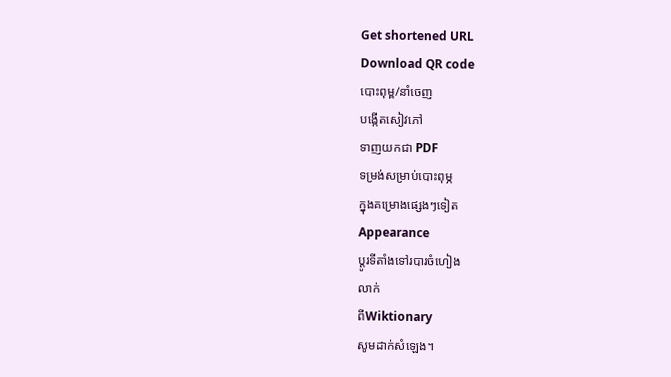Get shortened URL
Download QR code
បោះពុម្ព/នាំចេញ
បង្កើតសៀវភៅ
ទាញយកជា PDF
ទម្រង់សម្រាប់បោះពុម្ភ
ក្នុងគម្រោងផ្សេងៗទៀត
Appearance
ប្ដូរទីតាំងទៅរបារចំហៀង
លាក់
ពីWiktionary
សូមដាក់សំឡេង។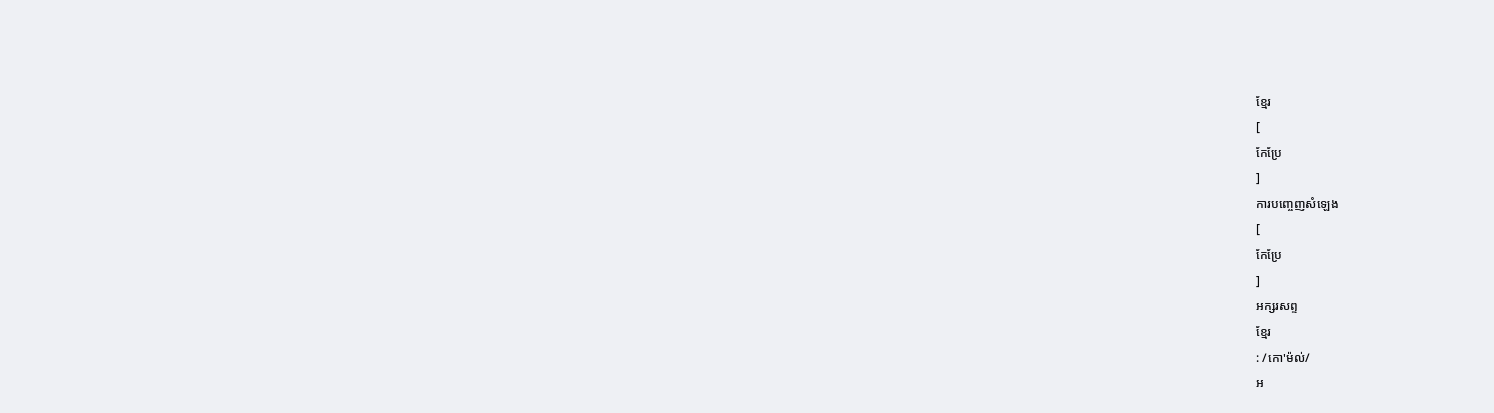ខ្មែរ
[
កែប្រែ
]
ការបញ្ចេញសំឡេង
[
កែប្រែ
]
អក្សរសព្ទ
ខ្មែរ
: /កោ'ម៉ល់/
អ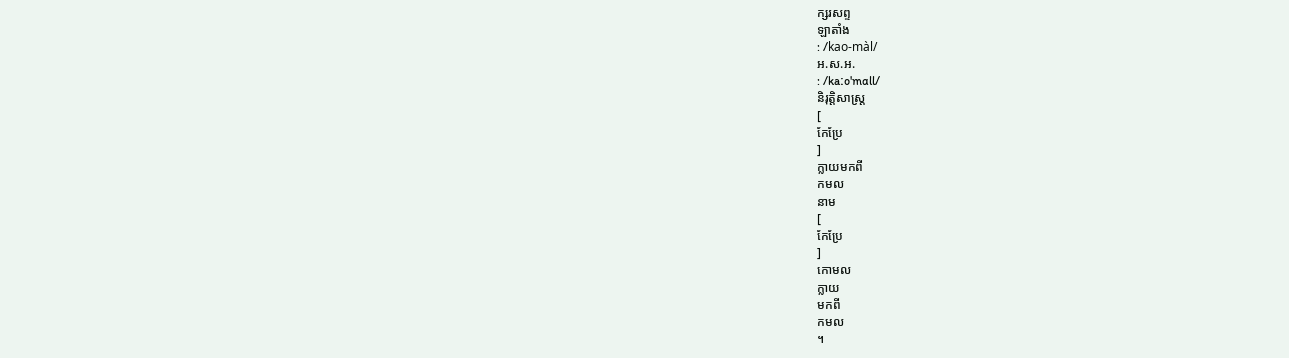ក្សរសព្ទ
ឡាតាំង
: /kao-màl/
អ.ស.អ.
: /kaːo'mɑll/
និរុត្តិសាស្ត្រ
[
កែប្រែ
]
ក្លាយមកពី
កមល
នាម
[
កែប្រែ
]
កោមល
ក្លាយ
មកពី
កមល
។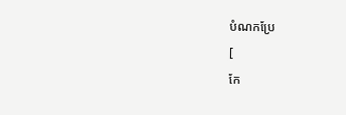បំណកប្រែ
[
កែ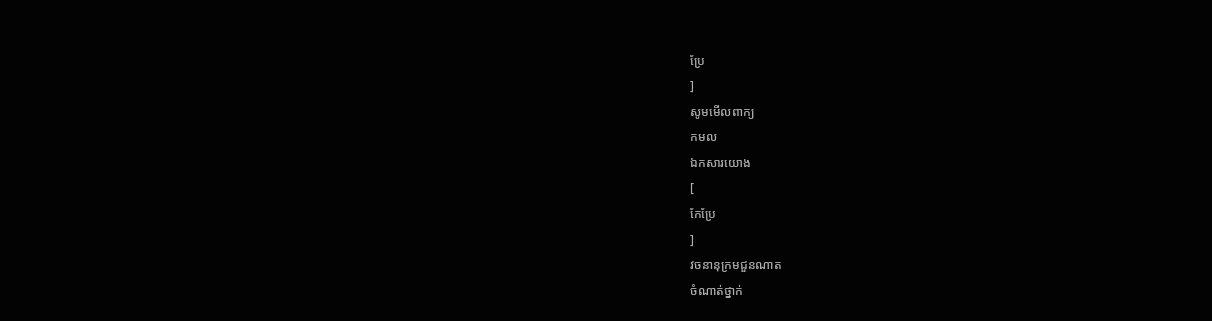ប្រែ
]
សូមមើលពាក្យ
កមល
ឯកសារយោង
[
កែប្រែ
]
វចនានុក្រមជួនណាត
ចំណាត់ថ្នាក់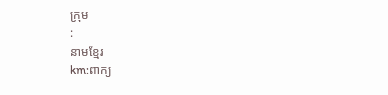ក្រុម
:
នាមខ្មែរ
km:ពាក្យ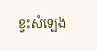ខ្វះសំឡេង